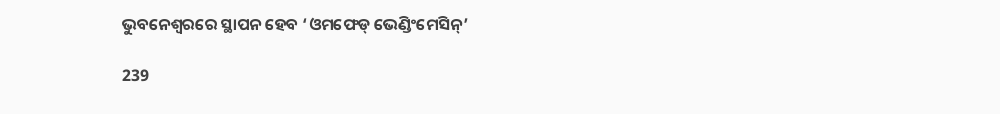ଭୁବନେଶ୍ୱରରେ ସ୍ଥାପନ ହେବ ‘ଓମଫେଡ୍ ଭେଣ୍ଡିଂମେସିନ୍‌’

239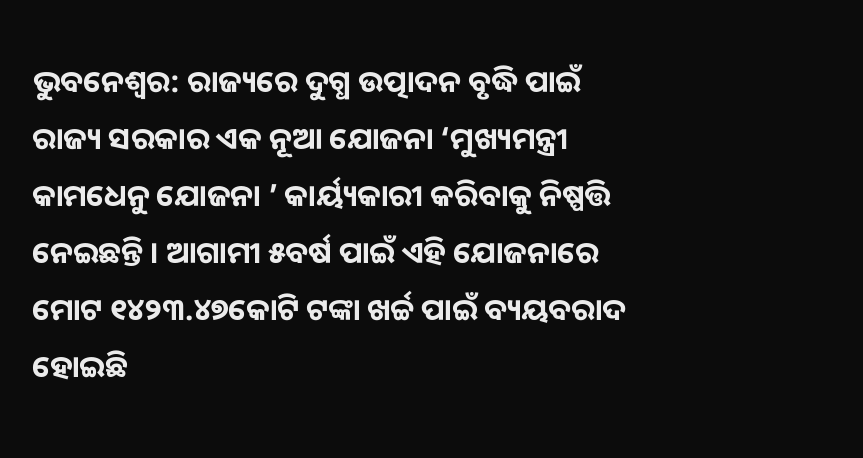ଭୁବନେଶ୍ୱର: ରାଜ୍ୟରେ ଦୁଗ୍ଧ ଉତ୍ପାଦନ ବୃଦ୍ଧି ପାଇଁ ରାଜ୍ୟ ସରକାର ଏକ ନୂଆ ଯୋଜନା ‘ମୁଖ୍ୟମନ୍ତ୍ରୀ କାମଧେନୁ ଯୋଜନା ’ କାର୍ୟ୍ୟକାରୀ କରିବାକୁ ନିଷ୍ପତ୍ତି ନେଇଛନ୍ତି । ଆଗାମୀ ୫ବର୍ଷ ପାଇଁ ଏହି ଯୋଜନାରେ ମୋଟ ୧୪୨୩.୪୭କୋଟି ଟଙ୍କା ଖର୍ଚ୍ଚ ପାଇଁ ବ୍ୟୟବରାଦ ହୋଇଛି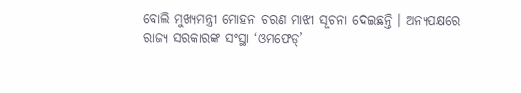ବୋଲି ମୁଖ୍ୟମନ୍ତ୍ରୀ ମୋହନ ଚରଣ ମାଝୀ ସୂଚନା ଦେଇଛନ୍ତି । ଅନ୍ୟପକ୍ଷରେ ରାଜ୍ୟ ସରକାରଙ୍କ ସଂସ୍ଥା ‘ଓମଫେଡ୍‌’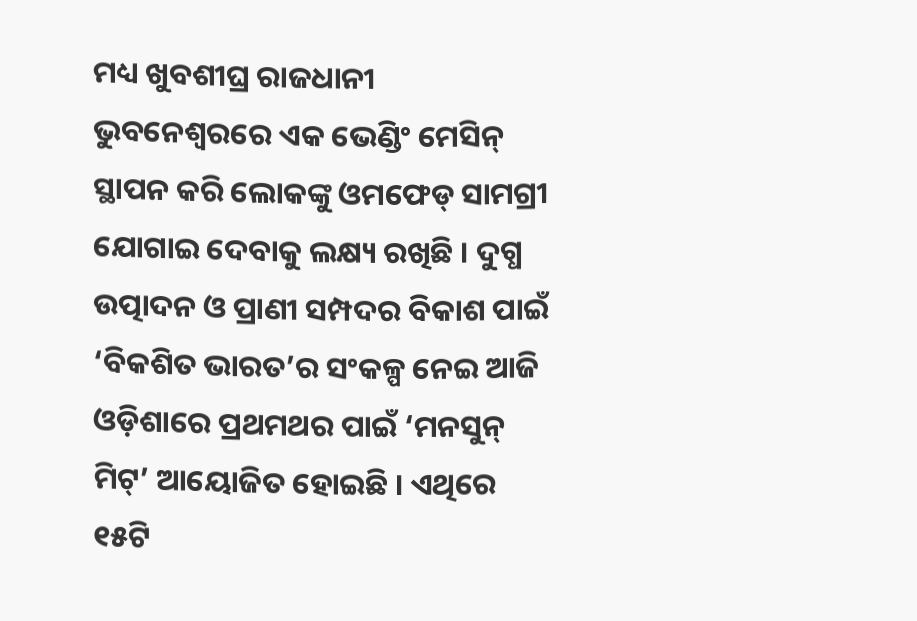ମଧ୍ୟ ଖୁବଶୀଘ୍ର ରାଜଧାନୀ ଭୁବନେଶ୍ୱରରେ ଏକ ଭେଣ୍ଡିଂ ମେସିନ୍ ସ୍ଥାପନ କରି ଲୋକଙ୍କୁ ଓମଫେଡ୍ ସାମଗ୍ରୀ ଯୋଗାଇ ଦେବାକୁ ଲକ୍ଷ୍ୟ ରଖିଛି । ଦୁଗ୍ଧ ଉତ୍ପାଦନ ଓ ପ୍ରାଣୀ ସମ୍ପଦର ବିକାଶ ପାଇଁ ‘ବିକଶିତ ଭାରତ’ର ସଂକଳ୍ପ ନେଇ ଆଜି ଓଡ଼ିଶାରେ ପ୍ରଥମଥର ପାଇଁ ‘ମନସୁନ୍ ମିଟ୍‌’ ଆୟୋଜିତ ହୋଇଛି । ଏଥିରେ ୧୫ଟି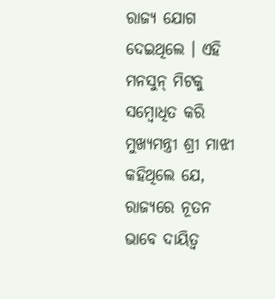ରାଜ୍ୟ ଯୋଗ ଦେଇଥିଲେ । ଏହି ମନସୁନ୍ ମିଟକୁ ସମ୍ବୋଧିତ କରି ମୁଖ୍ୟମନ୍ତ୍ରୀ ଶ୍ରୀ ମାଝୀ କହିଥିଲେ ଯେ, ରାଜ୍ୟରେ ନୂତନ ଭାବେ ଦାୟିତ୍ୱ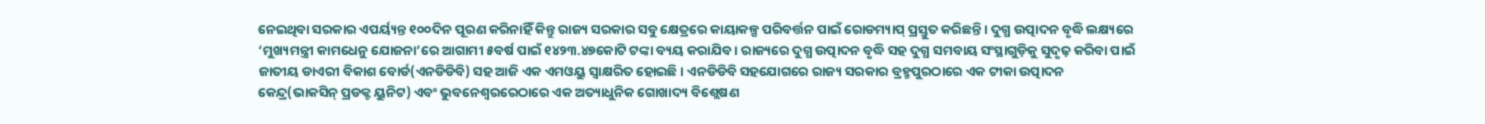ନେଇଥିବା ସରକାର ଏପର୍ୟ୍ୟନ୍ତ ୧୦୦ଦିନ ପୂରଣ କରିନାହିଁ କିନ୍ତୁ ରାଜ୍ୟ ସରକାର ସବୁ କ୍ଷେତ୍ରରେ କାୟାକଳ୍ପ ପରିବର୍ତ୍ତନ ପାଇଁ ରୋଡମ୍ୟାପ୍ ପ୍ରସ୍ତୁତ କରିଛନ୍ତି । ଦୁଗ୍ଧ ଉତ୍ପାଦନ ବୃଦ୍ଧି ଲକ୍ଷ୍ୟରେ ‘ମୁଖ୍ୟମନ୍ତ୍ରୀ କାମଧେନୁ ଯୋଜନା’ରେ ଆଗାମୀ ୫ବର୍ଷ ପାଇଁ ୧୪୨୩.୪୭କୋଟି ଟଙ୍କା ବ୍ୟୟ କରାଯିବ । ରାଜ୍ୟରେ ଦୁଗ୍ଧ ଉତ୍ପାଦନ ବୃଦ୍ଧି ସହ ଦୁଗ୍ଧ ସମବାୟ ସଂସ୍ଥାଗୁଡ଼ିକୁ ସୁଦୃଢ଼ କରିବା ପାଇଁ ଜାତୀୟ ଡାଏରୀ ବିକାଶ ବୋର୍ଡ(ଏନଡିଡିବି) ସହ ଆଜି ଏକ ଏମଓୟୁ ସ୍ୱାକ୍ଷରିତ ହୋଇଛି । ଏନଡିଡିବି ସହଯୋଗରେ ରାଜ୍ୟ ସରକାର ବ୍ରହ୍ମପୁରଠାରେ ଏକ ଟୀକା ଉତ୍ପାଦନ କେନ୍ଦ୍ର(ଭାକସିନ୍ ପ୍ରଡକ୍ଟ ୟୁନିଟ) ଏବଂ ଭୁବନେଶ୍ୱରରେଠାରେ ଏକ ଅତ୍ୟାଧୁନିକ ଗୋଖାଦ୍ୟ ବିଶ୍ଲେଷଣ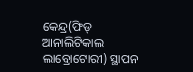କେନ୍ଦ୍ର(ଫିଡ୍ ଆନାଲିଟିକାଲ ଲାବ୍ରୋଟୋରୀ) ସ୍ଥାପନ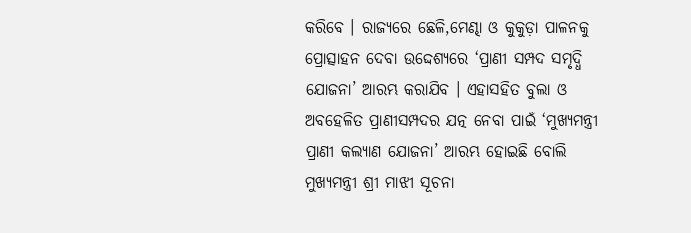କରିବେ । ରାଜ୍ୟରେ ଛେଳି,ମେଣ୍ଢା ଓ କୁକୁଡ଼ା ପାଳନକୁ ପ୍ରୋତ୍ସାହନ ଦେବା ଉଦ୍ଦେଶ୍ୟରେ ‘ପ୍ରାଣୀ ସମ୍ପଦ ସମୃଦ୍ଧି ଯୋଜନା’ ଆରମ୍ଭ କରାଯିବ । ଏହାସହିତ ବୁଲା ଓ ଅବହେଳିତ ପ୍ରାଣୀସମ୍ପଦର ଯତ୍ନ ନେବା ପାଇଁ ‘ମୁଖ୍ୟମନ୍ତ୍ରୀ ପ୍ରାଣୀ କଲ୍ୟାଣ ଯୋଜନା’ ଆରମ୍ଭ ହୋଇଛି ବୋଲି ମୁଖ୍ୟମନ୍ତ୍ରୀ ଶ୍ରୀ ମାଝୀ ସୂଚନା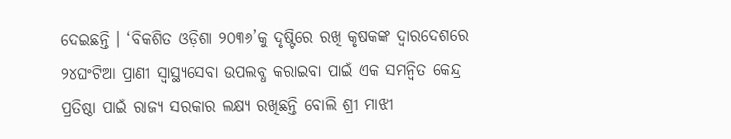ଦେଇଛନ୍ତି । ‘ବିକଶିତ ଓଡ଼ିଶା ୨୦୩୬’କୁ ଦୃଷ୍ଟିରେ ରଖି କୃଷକଙ୍କ ଦ୍ୱାରଦେଶରେ ୨୪ଘଂଟିଆ ପ୍ରାଣୀ ସ୍ୱାସ୍ଥ୍ୟସେବା ଉପଲବ୍ଧ କରାଇବା ପାଇଁ ଏକ ସମନ୍ୱିତ କେନ୍ଦ୍ର ପ୍ରତିଷ୍ଠା ପାଇଁ ରାଜ୍ୟ ସରକାର ଲକ୍ଷ୍ୟ ରଖିଛନ୍ତି ବୋଲି ଶ୍ରୀ ମାଝୀ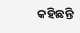କହିଛନ୍ତି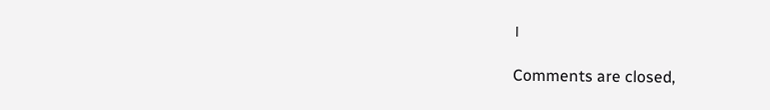।

Comments are closed,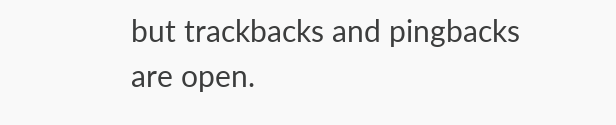but trackbacks and pingbacks are open.